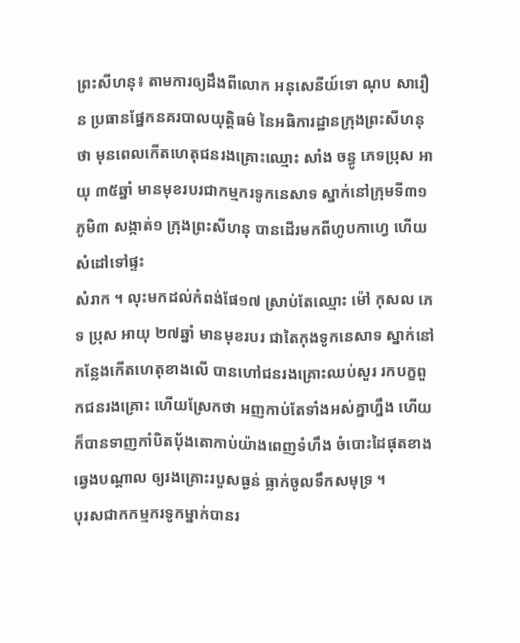ព្រះសីហនុ៖ តាមការឲ្យដឹងពីលោក អនុសេនីយ៍ទោ ណុប សារឿន ប្រធានផ្នែកនគរបាលយុត្តិធម៌ នៃអធិការដ្ឋានក្រុងព្រះសីហនុ ថា មុនពេលកើតហេតុជនរងគ្រោះឈ្មោះ សាំង ចន្ធូ ភេទប្រុស អាយុ ៣៥ឆ្នាំ មានមុខរបរជាកម្មករទូកនេសាទ ស្នាក់នៅក្រុមទី៣១ ភូមិ៣ សង្កាត់១ ក្រុងព្រះសីហនុ បានដើរមកពីហូបកាហ្វេ ហើយសំដៅទៅផ្ទះ
សំរាក ។ លុះមកដល់កំពង់ផែ១៧ ស្រាប់តែឈ្មោះ ម៉ៅ កុសល ភេទ ប្រុស អាយុ ២៧ឆ្នាំ មានមុខរបរ ជាតៃកុងទូកនេសាទ ស្នាក់នៅកន្លែងកើតហេតុខាងលើ បានហៅជនរងគ្រោះឈប់សួរ រកបក្ខពួកជនរងគ្រោះ ហើយស្រែកថា អញកាប់តែទាំងអស់គ្នាហ្នឹង ហើយក៏បានទាញកាំបិតប៉័ងតោកាប់យ៉ាងពេញទំហឹង ចំបោះដៃផុតខាងឆ្វេងបណ្តាល ឲ្យរងគ្រោះរបួសធ្ងន់ ធ្លាក់ចូលទឹកសមុទ្រ ។
បុរសជាកកម្មករទូកម្នាក់បានរ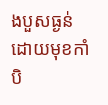ងបួសធ្ងន់ដោយមុខកាំបិ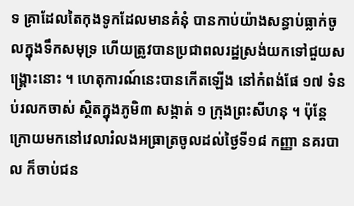ទ គ្រាដែលតៃកុងទូកដែលមានគំនុំ បានកាប់យ៉ាងសន្ធាប់ធ្លាក់ចូលក្នុងទឹកសមុទ្រ ហើយត្រូវបានប្រជាពលរដ្ឋស្រង់យកទៅជួយសង្គ្រោះនោះ ។ ហេតុការណ៍នេះបានកើតឡើង នៅកំពង់ផែ ១៧ ទំនប់រលកចាស់ ស្ថិតក្នុងភូមិ៣ សង្កាត់ ១ ក្រុងព្រះសីហនុ ។ ប៉ុន្តែក្រោយមកនៅវេលារំលងអធ្រាត្រចូលដល់ថ្ងៃទី១៨ កញ្ញា នគរបាល ក៏ចាប់ជន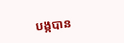បង្កបាន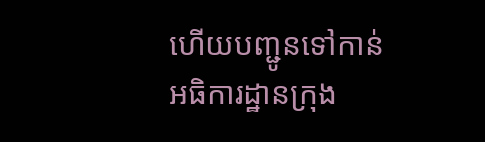ហើយបញ្ជូនទៅកាន់
អធិការដ្ឋានក្រុង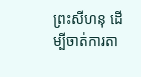ព្រះសីហនុ ដើម្បីចាត់ការតា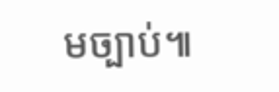មច្បាប់៕